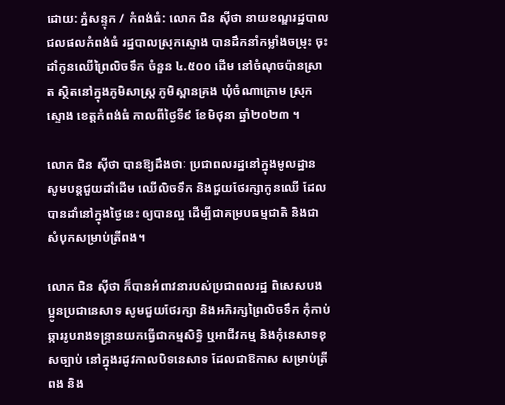ដោយ: ភ្នំសន្ទុក / កំពង់ធំ: លោក ជិន សុីថា នាយខណ្ឌរដ្ឋបាលជលផលកំពង់ធំ រដ្ឋបាលស្រុកស្ទោង បានដឹកនាំកម្លាំងចម្រុះ ចុះដាំកូនឈើព្រៃលិចទឹក ចំនួន ៤.៥០០ ដើម នៅចំណុចប៉ានស្រាត ស្ថិតនៅក្នុងភូមិសាស្ត្រ ភូមិស្ពានគ្រង ឃុំចំណាក្រោម ស្រុកស្ទោង ខេត្តកំពង់ធំ កាលពីថ្ងៃទី៩ ខែមិថុនា ឆ្នាំ២០២៣ ។

លោក ជិន ស៊ីថា បានឱ្យដឹងថាៈ ប្រជាពលរដ្ឋនៅក្នុងមូលដ្ឋាន សូមបន្តជួយដាំដើម ឈើលិចទឹក និងជួយថែរក្សាកូនឈើ ដែលបានដាំនៅក្នុងថ្ងៃនេះ ឲ្យបានល្អ ដើម្បីជាគម្របធម្មជាតិ និងជាសំបុកសម្រាប់ត្រីពង។

លោក ជិន ស៊ីថា ក៏បានអំពាវនារបស់ប្រជាពលរដ្ឋ ពិសេសបងប្អូនប្រជានេសាទ សូមជួយថែរក្សា និងអភិរក្សព្រៃលិចទឹក កុំកាប់ឆ្ការរូបរាងទន្ទ្រានយកធ្វើជាកម្មសិទ្ធិ ឬអាជីវកម្ម និងកុំនេសាទខុសច្បាប់ នៅក្នុងរដូវកាលបិទនេសាទ ដែលជាឱកាស សម្រាប់ត្រីពង និង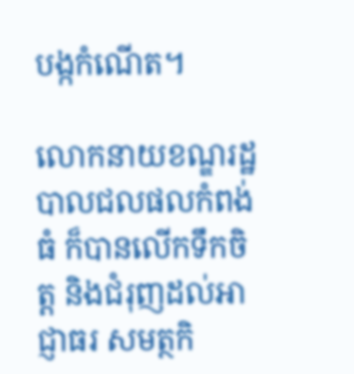បង្កកំណើត។

លោកនាយខណ្ឌរដ្ឋបាលជលផលកំពង់ធំ ក៏បានលើកទឹកចិត្ត និងជំរុញដល់អាជ្ញាធរ សមត្ថកិ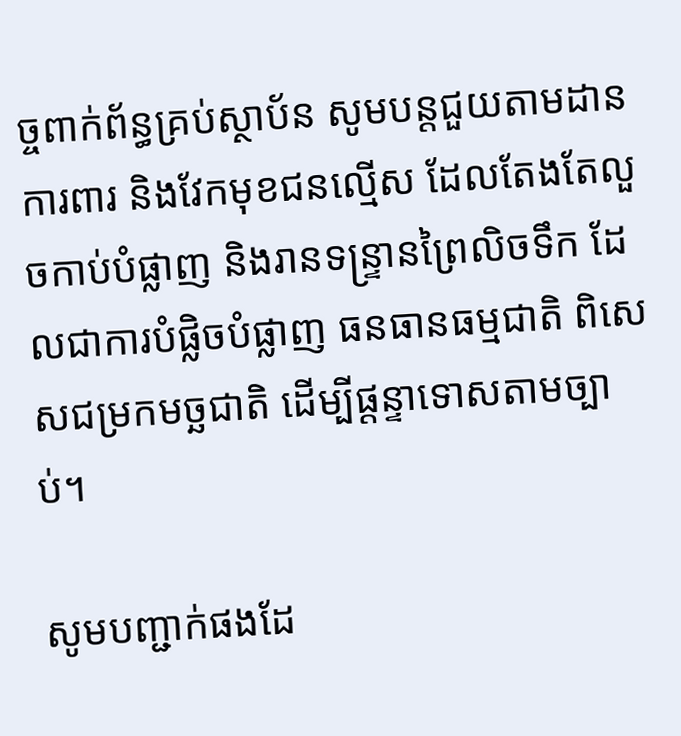ច្ចពាក់ព័ន្ធគ្រប់ស្ថាប័ន សូមបន្តជួយតាមដានការពារ និងវែកមុខជនល្មើស ដែលតែងតែលួចកាប់បំផ្លាញ និងរានទន្ទ្រានព្រៃលិចទឹក ដែលជាការបំផ្លិចបំផ្លាញ ធនធានធម្មជាតិ ពិសេសជម្រកមច្ឆជាតិ ដើម្បីផ្ដន្ទាទោសតាមច្បាប់។

សូមបញ្ជាក់ផងដែ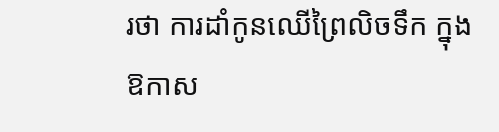រថា ការដាំកូនឈើព្រៃលិចទឹក ក្នុងឱកាស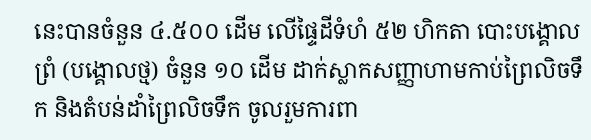នេះបានចំនួន ៤.៥០០ ដើម លើផ្ទៃដីទំហំ ៥២ ហិកតា បោះបង្គោលព្រំ (បង្គោលថ្ម) ចំនួន ១០ ដើម ដាក់ស្លាកសញ្ញាហាមកាប់ព្រៃលិចទឹក និងតំបន់ដាំព្រៃលិចទឹក ចូលរួមការពា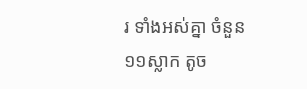រ ទាំងអស់គ្នា ចំនួន ១១ស្លាក តូច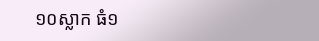១០ស្លាក ធំ១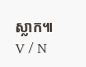ស្លាក៕ V / N